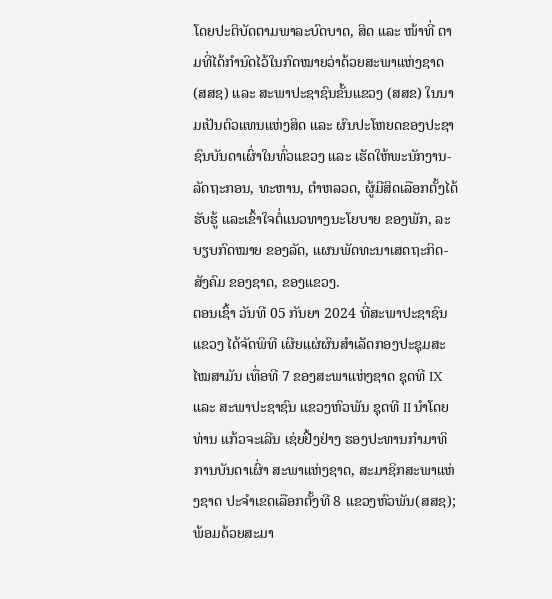ໂດຍປະຕິບັດຕາມພາລະບົດບາດ, ສິດ ແລະ ໜ້າທີ່ ຕາມທີ່ໄດ້ກຳນົດໄວ້ໃນກົດໝາຍວ່າດ້ວຍສະພາແຫ່ງຊາດ (ສສຊ) ແລະ ສະພາປະຊາຊົນຂັ້ນແຂວງ (ສສຂ) ໃນນາມເປັນຕົວແທນແຫ່ງສິດ ແລະ ຜົນປະໂຫຍດຂອງປະຊາຊົນບັນດາເຜົ່າໃນທົ່ວແຂວງ ແລະ ເຮັດໃຫ້ພະນັກງານ-ລັດຖະກອນ, ທະຫານ, ຕຳຫລວດ, ຜູ້ມີສິດເລືອກຕັ້ງໄດ້ຮັບຮູ້ ແລະເຂົ້າໃຈຕໍ່ແນວທາງນະໂຍບາຍ ຂອງພັກ, ລະບຽບກົດໝາຍ ຂອງລັດ, ແຜນພັດທະນາເສດຖະກິດ-ສັງຄົມ ຂອງຊາດ, ຂອງແຂວງ.
ຕອນເຊົ້າ ວັນທີ 05 ກັນຍາ 2024 ທີ່ສະພາປະຊາຊົນແຂວງ ໄດ້ຈັດພິທີ ເຜີຍແຜ່ຜົນສໍາເລັດກອງປະຊຸມສະໄໝສາມັນ ເທື່ອທີ 7 ຂອງສະພາແຫ່ງຊາດ ຊຸດທີ IX ແລະ ສະພາປະຊາຊົນ ແຂວງຫົວພັນ ຊຸດທີ II ນຳໂດຍທ່ານ ແກ້ວຈະເລີນ ເຊ່ຍຢີ້ງຢ່າງ ຮອງປະທານກຳມາທິການບັນດາເຜົ່າ ສະພາແຫ່ງຊາດ, ສະມາຊິກສະພາແຫ່ງຊາດ ປະຈຳເຂດເລືອກຕັ້ງທີ 8 ແຂວງຫົວພັນ(ສສຊ); ພ້ອມດ້ວຍສະມາ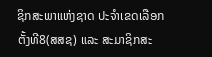ຊິກສະພາແຫ່ງຊາດ ປະຈຳເຂດເລືອກຕັ້ງທີ8(ສສຊ) ແລະ ສະມາຊິກສະ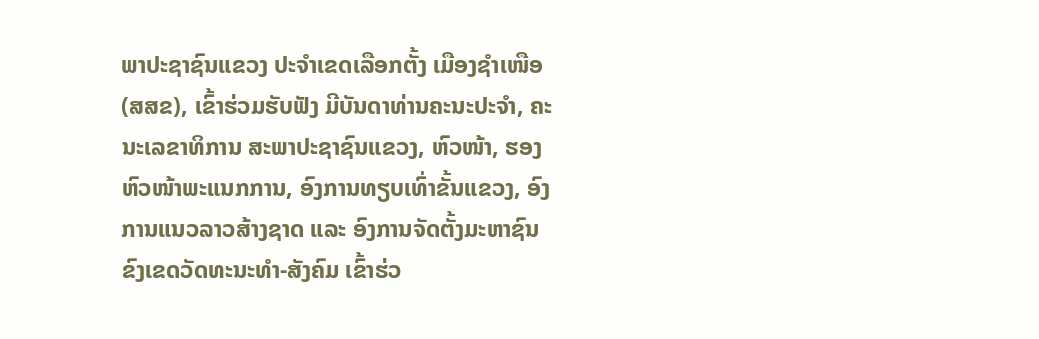ພາປະຊາຊົນແຂວງ ປະຈຳເຂດເລືອກຕັ້ງ ເມືອງຊຳເໜືອ (ສສຂ), ເຂົ້າຮ່ວມຮັບຟັງ ມີບັນດາທ່ານຄະນະປະຈຳ, ຄະນະເລຂາທິການ ສະພາປະຊາຊົນແຂວງ, ຫົວໜ້າ, ຮອງຫົວໜ້າພະແນກການ, ອົງການທຽບເທົ່າຂັ້ນແຂວງ, ອົງການແນວລາວສ້າງຊາດ ແລະ ອົງການຈັດຕັ້ງມະຫາຊົນ ຂົງເຂດວັດທະນະທຳ-ສັງຄົມ ເຂົ້າຮ່ວ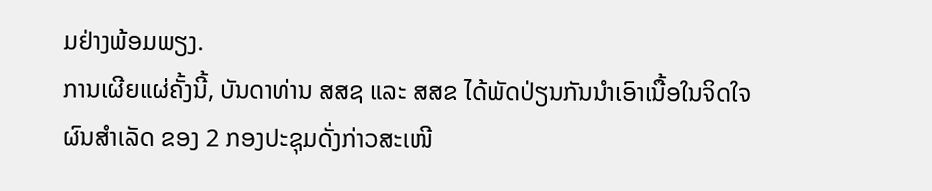ມຢ່າງພ້ອມພຽງ.
ການເຜີຍແຜ່ຄັ້ງນີ້, ບັນດາທ່ານ ສສຊ ແລະ ສສຂ ໄດ້ພັດປ່ຽນກັນນຳເອົາເນື້ອໃນຈິດໃຈຜົນສຳເລັດ ຂອງ 2 ກອງປະຊຸມດັ່ງກ່າວສະເໜີ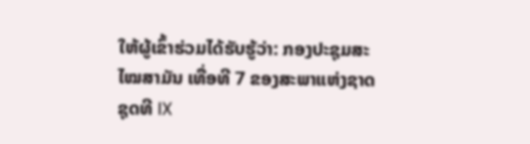ໃຫ້ຜູ້ເຂົ້າຮ່ວມໄດ້ຮັບຮູ້ວ່າ: ກອງປະຊຸມສະໄໝສາມັນ ເທື່ອທີ 7 ຂອງສະພາແຫ່ງຊາດ ຊຸດທີ IX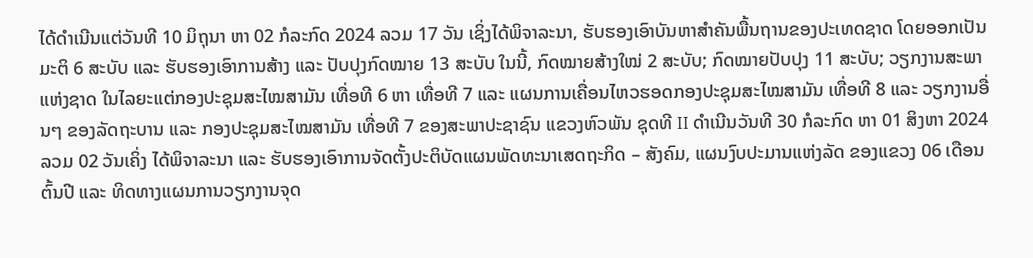ໄດ້ດໍາເນີນແຕ່ວັນທີ 10 ມິຖຸນາ ຫາ 02 ກໍລະກົດ 2024 ລວມ 17 ວັນ ເຊິ່ງໄດ້ພິຈາລະນາ, ຮັບຮອງເອົາບັນຫາສຳຄັນພື້ນຖານຂອງປະເທດຊາດ ໂດຍອອກເປັນມະຕິ 6 ສະບັບ ແລະ ຮັບຮອງເອົາການສ້າງ ແລະ ປັບປຸງກົດໝາຍ 13 ສະບັບ ໃນນີ້, ກົດໝາຍສ້າງໃໝ່ 2 ສະບັບ; ກົດໝາຍປັບປຸງ 11 ສະບັບ; ວຽກງານສະພາແຫ່ງຊາດ ໃນໄລຍະແຕ່ກອງປະຊຸມສະໄໝສາມັນ ເທື່ອທີ 6 ຫາ ເທື່ອທີ 7 ແລະ ແຜນການເຄື່ອນໄຫວຮອດກອງປະຊຸມສະໄໝສາມັນ ເທື່ອທີ 8 ແລະ ວຽກງານອື່ນໆ ຂອງລັດຖະບານ ແລະ ກອງປະຊຸມສະໄໝສາມັນ ເທື່ອທີ 7 ຂອງສະພາປະຊາຊົນ ແຂວງຫົວພັນ ຊຸດທີ II ດຳເນີນວັນທີ 30 ກໍລະກົດ ຫາ 01 ສິງຫາ 2024 ລວມ 02 ວັນເຄິ່ງ ໄດ້ພິຈາລະນາ ແລະ ຮັບຮອງເອົາການຈັດຕັ້ງປະຕິບັດແຜນພັດທະນາເສດຖະກິດ – ສັງຄົມ, ແຜນງົບປະມານແຫ່ງລັດ ຂອງແຂວງ 06 ເດືອນຕົ້ນປີ ແລະ ທິດທາງແຜນການວຽກງານຈຸດ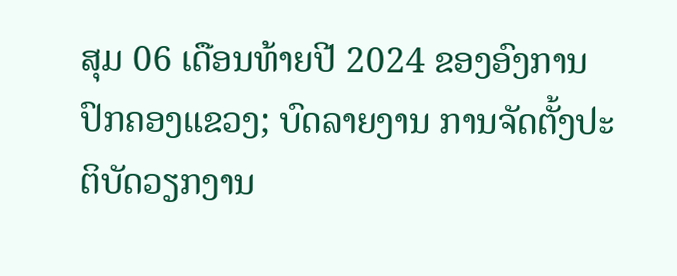ສຸມ 06 ເດືອນທ້າຍປີ 2024 ຂອງອົງການປົກຄອງແຂວງ; ບົດລາຍງານ ການຈັດຕັ້ງປະຕິບັດວຽກງານ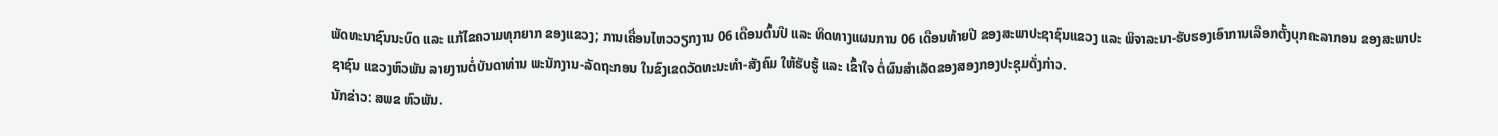ພັດທະນາຊົນນະບົດ ແລະ ແກ້ໄຂຄວາມທຸກຍາກ ຂອງແຂວງ; ການເຄື່ອນໄຫວວຽກງານ 06 ເດືອນຕົ້ນປີ ແລະ ທິດທາງແຜນການ 06 ເດືອນທ້າຍປີ ຂອງສະພາປະຊາຊົນແຂວງ ແລະ ພິຈາລະນາ-ຮັບຮອງເອົາການເລືອກຕັ້ງບຸກຄະລາກອນ ຂອງສະພາປະຊາຊົນ ແຂວງຫົວພັນ ລາຍງານຕໍ່ບັນດາທ່ານ ພະນັກງານ-ລັດຖະກອນ ໃນຂົງເຂດວັດທະນະທຳ-ສັງຄົມ ໃຫ້ຮັບຮູ້ ແລະ ເຂົ້າໃຈ ຕໍ່ຜົນສຳເລັດຂອງສອງກອງປະຊຸມດັ່ງກ່າວ.
ນັກຂ່າວ: ສພຂ ຫົວພັນ.